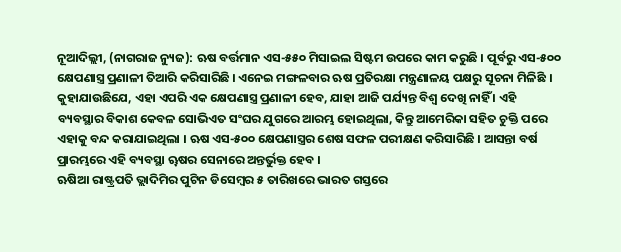ନୂଆଦିଲ୍ଲୀ, (ନାଗରାଜ ନ୍ୟୁଜ): ଋଷ ବର୍ତ୍ତମାନ ଏସ-୫୫୦ ମିସାଇଲ ସିଷ୍ଟମ ଉପରେ କାମ କରୁଛି । ପୂର୍ବରୁ ଏସ-୫୦୦ କ୍ଷେପଣାସ୍ତ୍ର ପ୍ରଣାଳୀ ତିଆରି କରିସାରିଛି । ଏନେଇ ମଙ୍ଗଳବାର ଋଷ ପ୍ରତିରକ୍ଷା ମନ୍ତ୍ରଣାଳୟ ପକ୍ଷରୁ ସୂଚନା ମିଳିଛି । କୁହାଯାଉଛିଯେ, ଏହା ଏପରି ଏକ କ୍ଷେପଣାସ୍ତ୍ର ପ୍ରଣାଳୀ ହେବ, ଯାହା ଆଜି ପର୍ଯ୍ୟନ୍ତ ବିଶ୍ୱ ଦେଖି ନାହିଁ । ଏହି ବ୍ୟବସ୍ଥାର ବିକାଶ କେବଳ ସୋଭିଏତ ସଂଘର ଯୁଗରେ ଆରମ୍ଭ ହୋଇଥିଲା, କିନ୍ତୁ ଆମେରିକା ସହିତ ଚୁକ୍ତି ପରେ ଏହାକୁ ବନ୍ଦ କରାଯାଇଥିଲା । ଋଷ ଏସ-୫୦୦ କ୍ଷେପଣାସ୍ତ୍ରର ଶେଷ ସଫଳ ପରୀକ୍ଷଣ କରିସାରିଛି । ଆସନ୍ତା ବର୍ଷ ପ୍ରାରମ୍ଭରେ ଏହି ବ୍ୟବସ୍ଥା ୠଷର ସେନାରେ ଅନ୍ତର୍ଭୁକ୍ତ ହେବ ।
ଋଷିଆ ରାଷ୍ଟ୍ରପତି ଭ୍ଲାଦିମିର ପୁଟିନ ଡିସେମ୍ବର ୫ ତାରିଖରେ ଭାରତ ଗସ୍ତରେ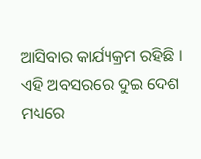ଆସିବାର କାର୍ଯ୍ୟକ୍ରମ ରହିଛି । ଏହି ଅବସରରେ ଦୁଇ ଦେଶ ମଧ୍ୟରେ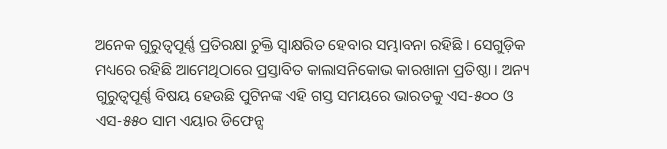ଅନେକ ଗୁରୁତ୍ୱପୂର୍ଣ୍ଣ ପ୍ରତିରକ୍ଷା ଚୁକ୍ତି ସ୍ୱାକ୍ଷରିତ ହେବାର ସମ୍ଭାବନା ରହିଛି । ସେଗୁଡ଼ିକ ମଧ୍ୟରେ ରହିଛି ଆମେଥିଠାରେ ପ୍ରସ୍ତାବିତ କାଲାସନିକୋଭ କାରଖାନା ପ୍ରତିଷ୍ଠା । ଅନ୍ୟ ଗୁରୁତ୍ୱପୂର୍ଣ୍ଣ ବିଷୟ ହେଉଛି ପୁଟିନଙ୍କ ଏହି ଗସ୍ତ ସମୟରେ ଭାରତକୁ ଏସ-୫୦୦ ଓ ଏସ-୫୫୦ ସାମ ଏୟାର ଡିଫେନ୍ସ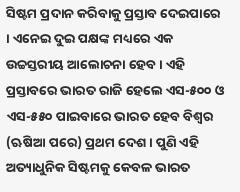ସିଷ୍ଟମ ପ୍ରଦାନ କରିବାକୁ ପ୍ରସ୍ତାବ ଦେଇପାରେ । ଏନେଇ ଦୁଇ ପକ୍ଷଙ୍କ ମଧ୍ୟରେ ଏକ ଉଚ୍ଚସ୍ତରୀୟ ଆଲୋଚନା ହେବ । ଏହି ପ୍ରସ୍ତାବରେ ଭାରତ ରାଜି ହେଲେ ଏସ-୫୦୦ ଓ ଏସ-୫୫୦ ପାଇବାରେ ଭାରତ ହେବ ବିଶ୍ୱର (ଋଷିଆ ପରେ) ପ୍ରଥମ ଦେଶ । ପୁଣି ଏହି ଅତ୍ୟାଧୁନିକ ସିଷ୍ଟମକୁ କେବଳ ଭାରତ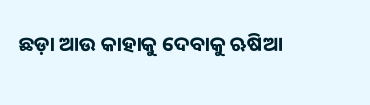ଛଡ଼ା ଆଉ କାହାକୁ ଦେବାକୁ ଋଷିଆ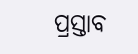ପ୍ରସ୍ତାବ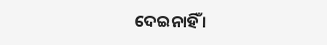ଦେଇନାହିଁ ।